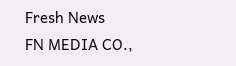Fresh News
FN MEDIA CO.,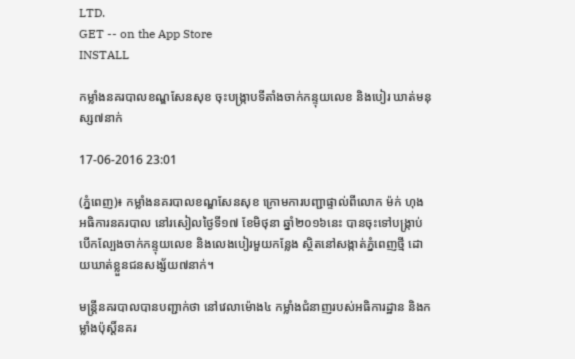LTD.
GET -- on the App Store
INSTALL

កម្លាំងនគរបាលខណ្ឌសែនសុខ ចុះបង្ក្រាបទីតាំងចាក់កន្ទុយលេខ និងបៀរ ឃាត់មនុស្ស៧នាក់

17-06-2016 23:01

(ភ្នំពេញ)៖ កម្លាំងនគរបាលខណ្ឌសែនសុខ ក្រោមការបញ្ជាផ្ទាល់ពីលោក ម៉ក់ ហុង អធិការនគរបាល នៅរសៀលថ្ងៃទី១៧ ខែមិថុនា ឆ្នាំ២០១៦នេះ បានចុះទៅបង្ក្រាប់បើកល្បែងចាក់កន្ទុយលេខ និងលេងបៀរមួយកន្លែង ស្ថិតនៅសង្កាត់ភ្នំពេញថ្មី ដោយឃាត់ខ្លួនជនសង្ស័យ៧នាក់។

មន្រ្តីនគរបាលបានបញ្ជាក់ថា នៅវេលាម៉ោង៤ កម្លាំងជំនាញរបស់អធិការដ្ឋាន និងកម្លាំងប៉ុស្តិ៍នគរ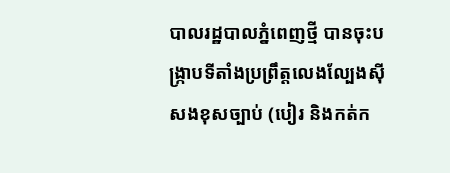បាលរដ្ឋបាលភ្នំពេញថ្មី បានចុះបង្ក្រាបទីតាំងប្រព្រឹត្តលេងល្បែងស៊ីសងខុសច្បាប់ (បៀរ និងកត់ក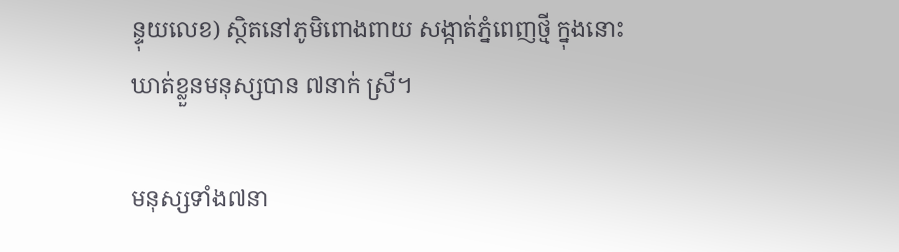ន្ទុយលេខ) ស្ថិតនៅភូមិពោងពាយ សង្កាត់ភ្នំពេញថ្មី ក្នុងនោះឃាត់ខ្លួនមនុស្សបាន ៧នាក់ ស្រី។

មនុស្សទាំង៧នា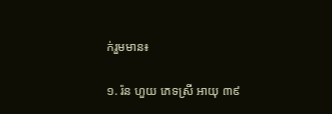ក់រួមមាន៖

១. រ៉ន ហួយ ភេទស្រី អាយុ ៣៩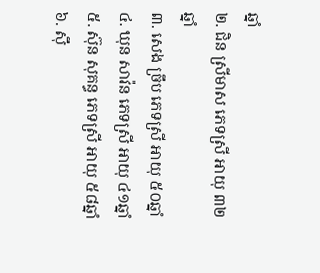ឆ្នាំ
២. ជិន ស្រីមាស ភេទស្រី អាយុ ៣២ឆ្នាំ
៣. សេង ច្រឹប ភេទស្រី អាយុ ៥០ឆ្នាំ
៤. ឃុន សាវ៉ន ភេទស្រី អាយុ ៤១ឆ្នាំ
៥. ស៊ុន សុគន្ធ ភេទស្រី អាយុ ៥៨ឆ្នាំ
៦. ស៊ឹ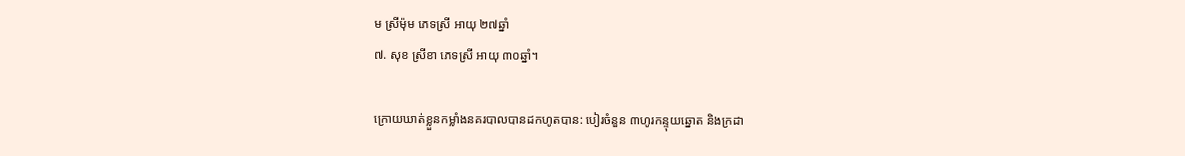ម ស្រីម៉ុម ភេទស្រី អាយុ ២៧ឆ្នាំ
៧. សុខ ស្រីខា ភេទស្រី អាយុ ៣០ឆ្នាំ។

ក្រោយឃាត់ខ្លួនកម្លាំងនគរបាលបានដកហូតបាន: បៀរចំនួន ៣ហូរកន្ទុយឆ្នោត និងក្រដា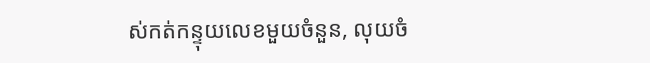ស់កត់កន្ទុយលេខមួយចំនួន, លុយចំ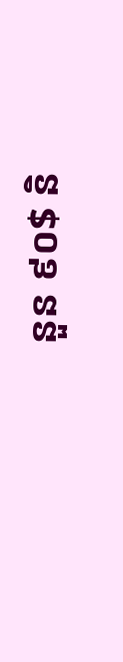នួន ៩០$ និ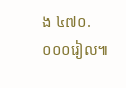ង ៤៧០.០០០រៀល៕